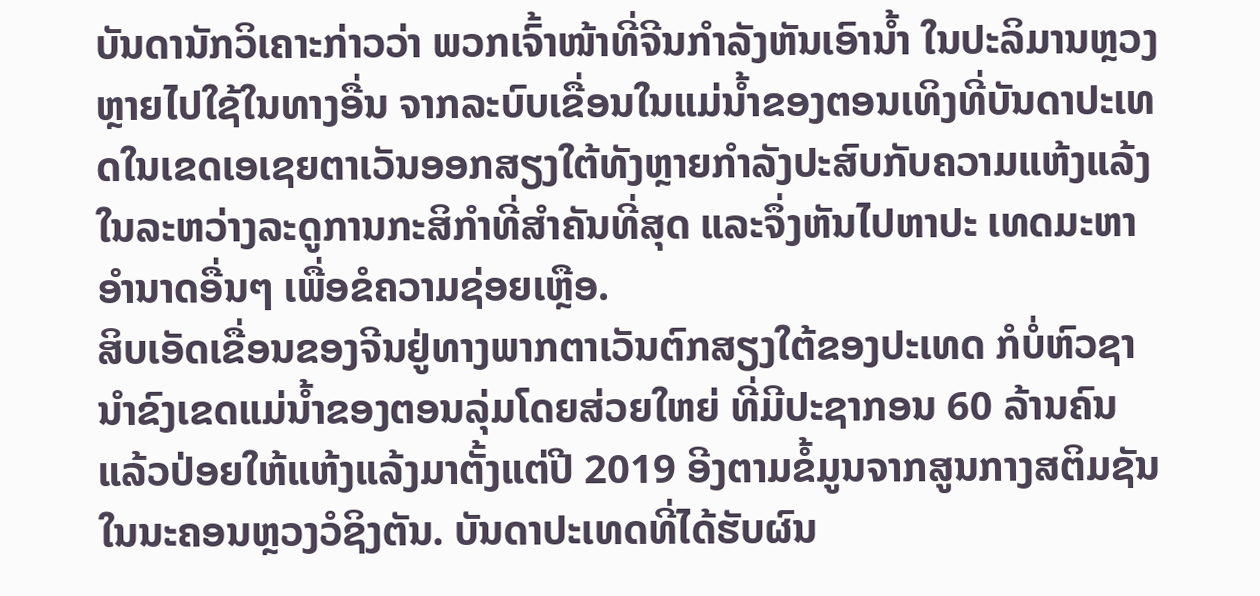ບັນດານັກວິເຄາະກ່າວວ່າ ພວກເຈົ້າໜ້າທີ່ຈີນກຳລັງຫັນເອົານ້ຳ ໃນປະລິມານຫຼວງຫຼາຍໄປໃຊ້ໃນທາງອື່ນ ຈາກລະບົບເຂື່ອນໃນແມ່ນ້ຳຂອງຕອນເທິງທີ່ບັນດາປະເທດໃນເຂດເອເຊຍຕາເວັນອອກສຽງໃຕ້ທັງຫຼາຍກຳລັງປະສົບກັບຄວາມແຫ້ງແລ້ງໃນລະຫວ່າງລະດູການກະສິກຳທີ່ສຳຄັນທີ່ສຸດ ແລະຈຶ່ງຫັນໄປຫາປະ ເທດມະຫາອຳນາດອື່ນໆ ເພື່ອຂໍຄວາມຊ່ອຍເຫຼືອ.
ສິບເອັດເຂື່ອນຂອງຈີນຢູ່ທາງພາກຕາເວັນຕົກສຽງໃຕ້ຂອງປະເທດ ກໍບໍ່ຫົວຊານຳຂົງເຂດແມ່ນ້ຳຂອງຕອນລຸ່ມໂດຍສ່ວຍໃຫຍ່ ທີ່ມີປະຊາກອນ 60 ລ້ານຄົນ ແລ້ວປ່ອຍໃຫ້ແຫ້ງແລ້ງມາຕັ້ງແຕ່ປີ 2019 ອີງຕາມຂໍ້ມູນຈາກສູນກາງສຕິມຊັນ ໃນນະຄອນຫຼວງວໍຊິງຕັນ. ບັນດາປະເທດທີ່ໄດ້ຮັບຜົນ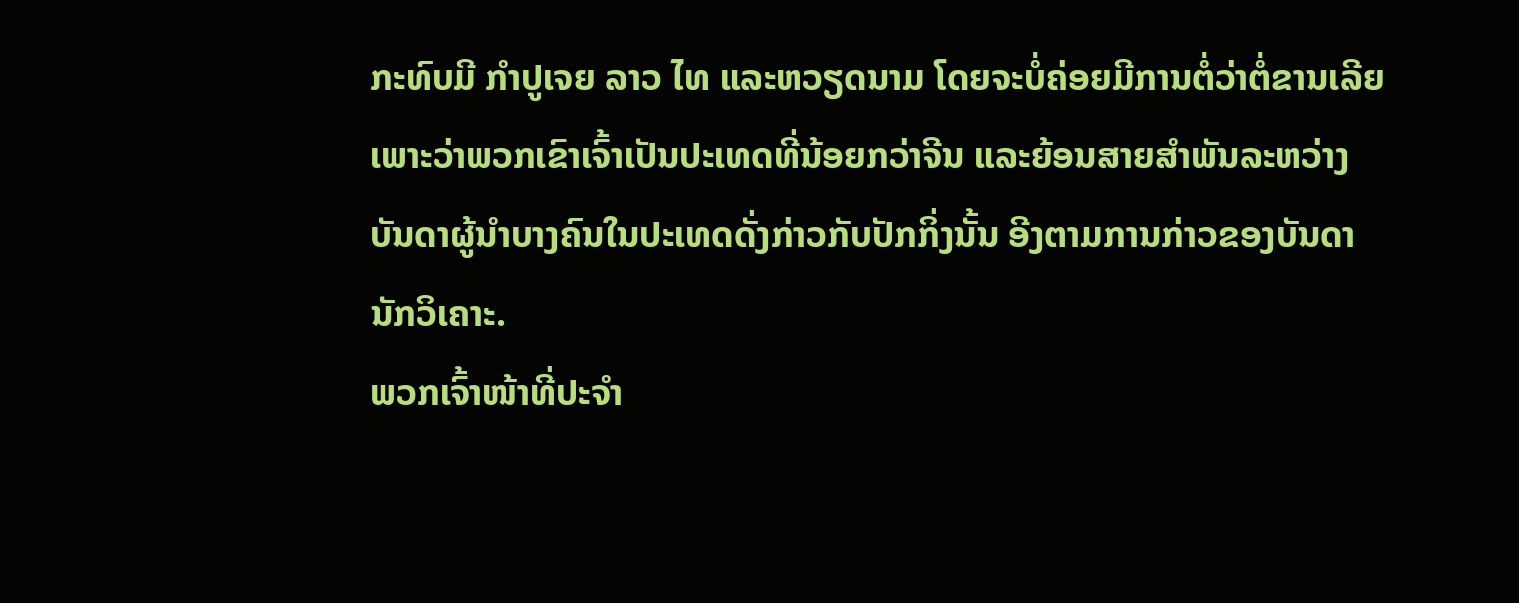ກະທົບມີ ກຳປູເຈຍ ລາວ ໄທ ແລະຫວຽດນາມ ໂດຍຈະບໍ່ຄ່ອຍມີການຕໍ່ວ່າຕໍ່ຂານເລີຍ ເພາະວ່າພວກເຂົາເຈົ້າເປັນປະເທດທີ່ນ້ອຍກວ່າຈີນ ແລະຍ້ອນສາຍສຳພັນລະຫວ່າງບັນດາຜູ້ນຳບາງຄົນໃນປະເທດດັ່ງກ່າວກັບປັກກິ່ງນັ້ນ ອີງຕາມການກ່າວຂອງບັນດານັກວິເຄາະ.
ພວກເຈົ້າໜ້າທີ່ປະຈຳ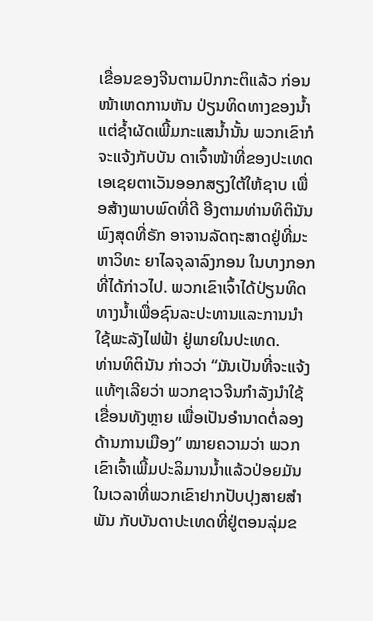ເຂື່ອນຂອງຈີນຕາມປົກກະຕິແລ້ວ ກ່ອນໜ້າເຫດການຫັນ ປ່ຽນທິດທາງຂອງນ້ຳ ແຕ່ຊ້ຳຜັດເພີ້ມກະແສນ້ຳນັ້ນ ພວກເຂົາກໍຈະແຈ້ງກັບບັນ ດາເຈົ້າໜ້າທີ່ຂອງປະເທດເອເຊຍຕາເວັນອອກສຽງໃຕ້ໃຫ້ຊາບ ເພື່ອສ້າງພາບພົດທີ່ດີ ອີງຕາມທ່ານທິຕິນັນ ພົງສຸດທີ່ຣັກ ອາຈານລັດຖະສາດຢູ່ທີ່ມະຫາວິທະ ຍາໄລຈຸລາລົງກອນ ໃນບາງກອກ ທີ່ໄດ້ກ່າວໄປ. ພວກເຂົາເຈົ້າໄດ້ປ່ຽນທິດທາງນ້ຳເພື່ອຊົນລະປະທານແລະການນຳໃຊ້ພະລັງໄຟຟ້າ ຢູ່ພາຍໃນປະເທດ.
ທ່ານທິຕິນັນ ກ່າວວ່າ “ມັນເປັນທີ່ຈະແຈ້ງແທ້ໆເລີຍວ່າ ພວກຊາວຈີນກຳລັງນຳໃຊ້ເຂື່ອນທັງຫຼາຍ ເພື່ອເປັນອຳນາດຕໍ່ລອງດ້ານການເມືອງ” ໝາຍຄວາມວ່າ ພວກເຂົາເຈົ້າເພີ້ມປະລິມານນ້ຳແລ້ວປ່ອຍມັນໃນເວລາທີ່ພວກເຂົາຢາກປັບປຸງສາຍສຳພັນ ກັບບັນດາປະເທດທີ່ຢູ່ຕອນລຸ່ມຂ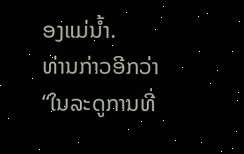ອງແມ່ນ້ຳ.
ທ່ານກ່າວອີກວ່າ “ໃນລະດູການທີ່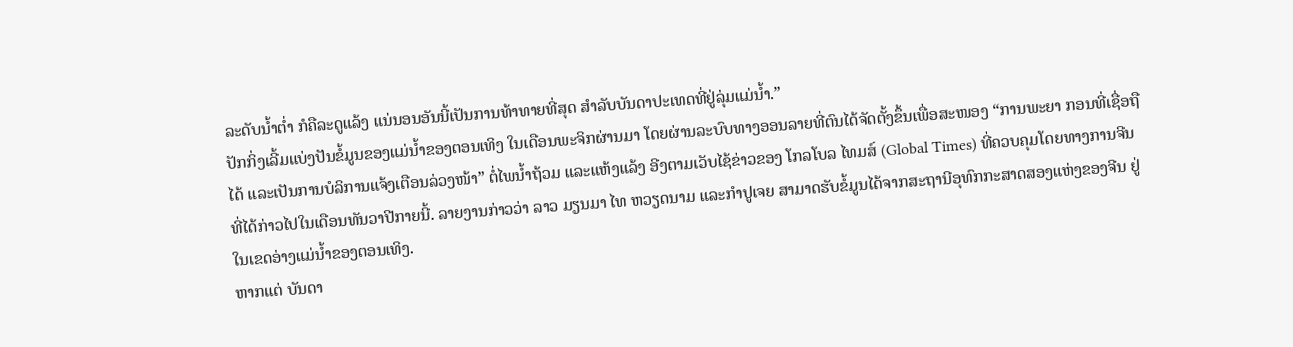ລະດັບນໍ້າຕ່ຳ ກໍຄືລະດູແລ້ງ ແນ່ນອນອັນນີ້ເປັນການທ້າທາຍທີ່ສຸດ ສຳລັບບັນດາປະເທດທີ່ຢູ່ລຸ່ມແມ່ນ້ຳ.”
ປັກກິ່ງເລີ້ມແບ່ງປັນຂໍ້ມູນຂອງແມ່ນ້ຳຂອງຕອນເທິງ ໃນເດືອນພະຈິກຜ່ານມາ ໂດຍຜ່ານລະບົບທາງອອນລາຍທີ່ຕົນໄດ້ຈັດຕັ້ງຂຶ້ນເພື່ອສະໜອງ “ການພະຍາ ກອນທີ່ເຊື່ອຖືໄດ້ ແລະເປັນການບໍລິການແຈ້ງເຕືອນລ່ວງໜ້າ” ຕໍ່ໄພນ້ຳຖ້ວມ ແລະແຫ້ງແລ້ງ ອີງຕາມເວັບໄຊ້ຂ່າວຂອງ ໂກລໂບລ ໄທມສ໌ (Global Times) ທີ່ຄວບຄຸມໂດຍທາງການຈີນ ທີ່ໄດ້ກ່າວໄປໃນເດືອນທັນວາປີກາຍນີ້. ລາຍງານກ່າວວ່າ ລາວ ມຽນມາ ໄທ ຫວຽດນາມ ແລະກຳປູເຈຍ ສາມາດຮັບຂໍ້ມູນໄດ້ຈາກສະຖານີອຸທົກກະສາດສອງແຫ່ງຂອງຈີນ ຢູ່ໃນເຂດອ່າງແມ່ນ້ຳຂອງຕອນເທິງ.
ຫາກແຕ່ ບັນດາ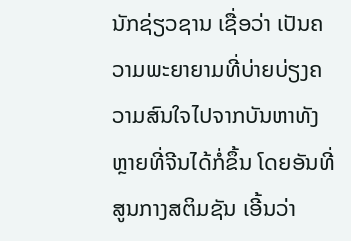ນັກຊ່ຽວຊານ ເຊື່ອວ່າ ເປັນຄວາມພະຍາຍາມທີ່ບ່າຍບ່ຽງຄວາມສົນໃຈໄປຈາກບັນຫາທັງຫຼາຍທີ່ຈີນໄດ້ກໍ່ຂຶ້ນ ໂດຍອັນທີ່ສູນກາງສຕິມຊັນ ເອີ້ນວ່າ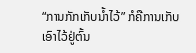“ການກັກເກັບນ້ຳໄວ້” ກໍຄືການເກັບເອົາໄວ້ຢູ່ຕົ້ນ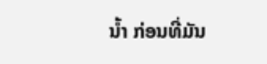ນ້ຳ ກ່ອນທີ່ມັນ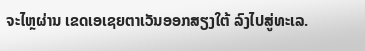ຈະໄຫຼຜ່ານ ເຂດເອເຊຍຕາເວັນອອກສຽງໃຕ້ ລົງໄປສູ່ທະເລ.